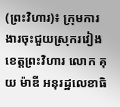(ព្រះវិហារ)៖ ក្រុមការងារចុះជួយស្រុករវៀង ខេត្តព្រះវិហារ លោក គុយ ម៉ាឌី អនុរដ្ឋលេខាធិ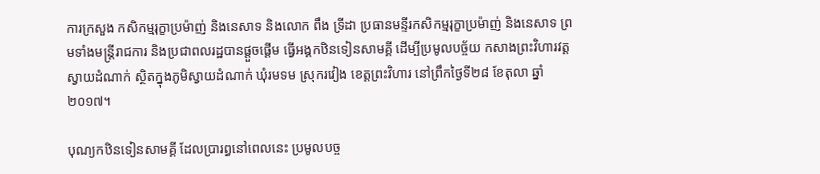ការក្រសួង កសិកម្មរុក្ខាប្រម៉ាញ់ និងនេសាទ និងលោក ពឹង ទ្រីដា ប្រធានមន្ទីរកសិកម្មរុក្ខាប្រម៉ាញ់ និងនេសាទ ព្រមទាំងមន្ត្រីរាជការ និងប្រជាពលរដ្ឋបានផ្តួចផ្តើម ធ្វើអង្គកឋិនទៀនសាមគ្គី ដើម្បីប្រមូលបច័្ចយ កសាងព្រះវិហារវត្តស្វាយដំណាក់ ស្ថិតក្នុងភូមិស្វាយដំណាក់ ឃុំរមទម ស្រុករវៀង ខេត្តព្រះវិហារ នៅព្រឹកថ្ងៃទី២៨ ខែតុលា ឆ្នាំ២០១៧។

បុណ្យកឋិនទៀនសាមគ្គី ដែលប្រារព្ធនៅពេលនេះ ប្រមូលបច្ច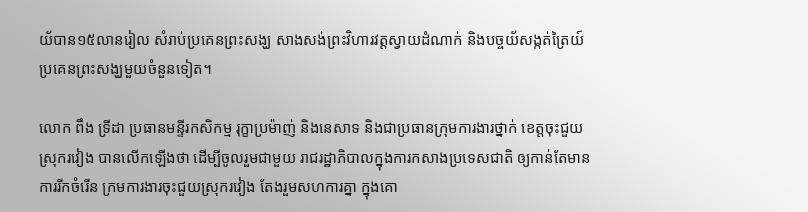យ័បាន១៥លានរៀល សំរាប់ប្រគេនព្រះសង្ឃ សាងសង់ព្រះវិហារវត្តស្វាយដំណាក់ និងបច្ចយ័សង្កត់ត្រៃយ៍ ប្រគេនព្រះសង្ឃមួយចំនួនទៀត។

លោក ពឹង ទ្រីដា ប្រធានមន្ទីរកសិកម្ម រុក្ខាប្រម៉ាញ់ និងនេសាទ និងជាប្រធានក្រុមការងារថ្នាក់ ខេត្តចុះជួយស្រុករវៀង បានលើកឡើងថា ដើម្បីចូលរួមជាមួយ រាជរដ្ឋាភិបាលក្នុងការកសាងប្រទេសជាតិ ឲ្យកាន់តែមានការរីកចំរើន ក្រមការងារចុះជួយស្រុករវៀង តែងរួមសហការគ្នា ក្នុងគោ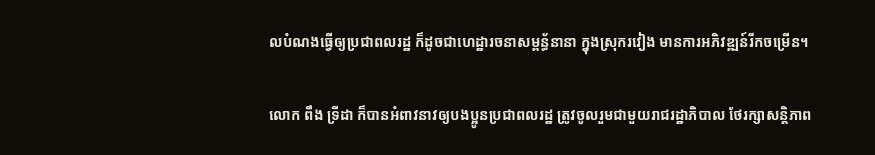លបំណងធ្វើឲ្យប្រជាពលរដ្ឋ ក៏ដូចជាហេដ្ឋារចនាសម្ពន្ធ័នានា ក្នុងស្រុករវៀង មានការអភិវឌ្ឍន៍រីកចម្រើន។

លោក ពឹង ទ្រីដា ក៏បានអំពាវនាវឲ្យបងប្អូនប្រជាពលរដ្ឋ ត្រូវចូលរួមជាមួយរាជរដ្ឋាភិបាល ថែរក្សាសន្តិភាព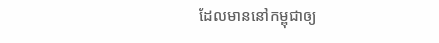ដែលមាននៅកម្ពុជាឲ្យ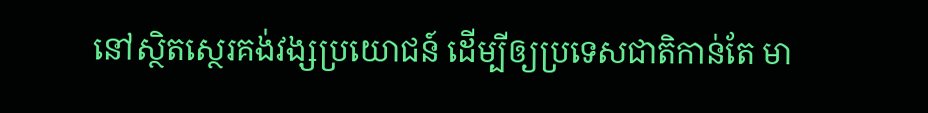នៅស្ថិតស្ថេរគង់វង្សប្រយោជន៍ ដើម្បីឲ្យប្រទេសជាតិកាន់តែ មា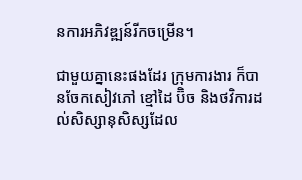នការអភិវឌ្ឍន៍រីកចម្រើន។

ជាមួយគ្នានេះផងដែរ ក្រុមការងារ ក៏បានចែកសៀវភៅ ខ្មៅដៃ ប៊ិច និងថវិការដល់សិស្សានុសិស្សដែល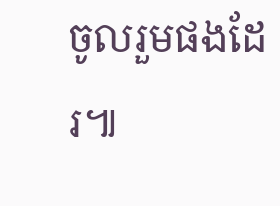ចូលរួមផងដែរ៕